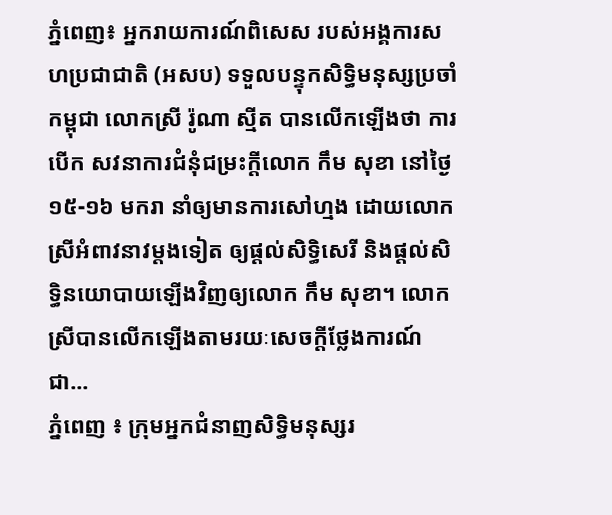ភ្នំពេញ៖ អ្នករាយការណ៍ពិសេស របស់អង្គការសហប្រជាជាតិ (អសប) ទទួលបន្ទុកសិទ្ធិមនុស្សប្រចាំកម្ពុជា លោកស្រី រ៉ូណា ស្មីត បានលើកឡើងថា ការបើក សវនាការជំនុំជម្រះក្តីលោក កឹម សុខា នៅថ្ងៃ១៥-១៦ មករា នាំឲ្យមានការសៅហ្មង ដោយលោកស្រីអំពាវនាវម្តងទៀត ឲ្យផ្តល់សិទ្ធិសេរី និងផ្តល់សិទ្ធិនយោបាយឡើងវិញឲ្យលោក កឹម សុខា។ លោកស្រីបានលើកឡើងតាមរយៈសេចក្តីថ្លែងការណ៍ជា...
ភ្នំពេញ ៖ ក្រុមអ្នកជំនាញសិទ្ធិមនុស្សរ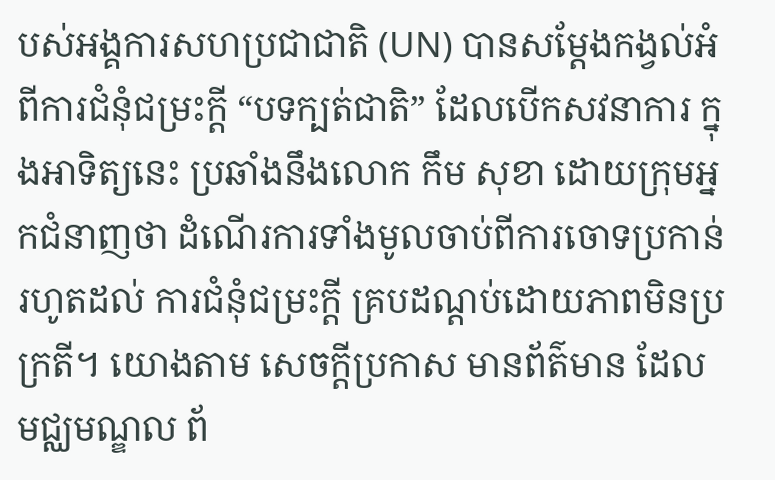បស់អង្គការសហប្រជាជាតិ (UN) បានសម្តែងកង្វល់អំពីការជំនុំជម្រះក្តី “បទក្បត់ជាតិ” ដែលបើកសវនាការ ក្នុងអាទិត្យនេះ ប្រឆាំងនឹងលោក កឹម សុខា ដោយក្រុមអ្នកជំនាញថា ដំណើរការទាំងមូលចាប់ពីការចោទប្រកាន់ រហូតដល់ ការជំនុំជម្រះក្តី គ្របដណ្តប់ដោយភាពមិនប្រក្រតី។ យោងតាម សេចក្ដីប្រកាស មានព័ត៌មាន ដែល មជ្ឈមណ្ឌល ព័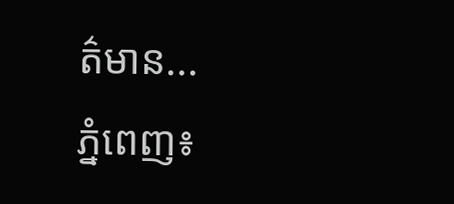ត៌មាន...
ភ្នំពេញ៖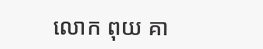លោក ពុយ គា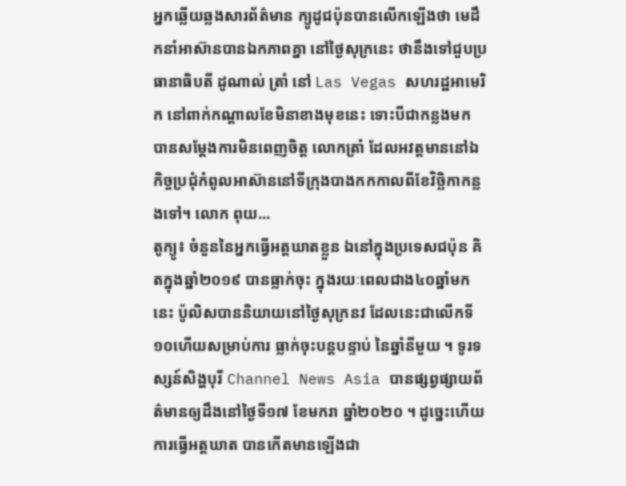អ្នកឆ្លើយឆ្លងសារព័ត៌មាន ក្យូដូជប៉ុនបានលើកឡើងថា មេដឹកនាំអាស៊ានបានឯកភាពគ្នា នៅថ្ងៃសុក្រនេះ ថានឹងទៅជួបប្រធានាធិបតី ដូណាល់ ត្រាំ នៅ Las Vegas សហរដ្ឋអាមេរិក នៅពាក់កណ្តាលខែមិនាខាងមុខនេះ ទោះបីជាកន្លងមក បានសម្តែងការមិនពេញចិត្ត លោកត្រាំ ដែលអវត្តមាននៅឯកិច្ចប្រជុំកំពូលអាស៊ាននៅទីក្រុងបាងកកកាលពីខែវិច្ឆិកាកន្លងទៅ។ លោក ពុយ...
តូក្យូ៖ ចំនួននៃអ្នកធ្វើអត្តឃាតខ្លួន ឯនៅក្នុងប្រទេសជប៉ុន គិតក្នុងឆ្នាំ២០១៩ បានធ្លាក់ចុះ ក្នុងរយៈពេលជាង៤០ឆ្នាំមកនេះ ប៉ូលិសបាននិយាយនៅថ្ងៃសុក្រនវ ដែលនេះជាលើកទី១០ហើយសម្រាប់ការ ធ្លាក់ចុះបន្តបន្ទាប់ នៃឆ្នាំនីមួយ ។ ទូរទស្សន៍សិង្ហបុរី Channel News Asia បានផ្សព្វផ្សាយព័ត៌មានឲ្យដឹងនៅថ្ងៃទី១៧ ខែមករា ឆ្នាំ២០២០ ។ ដូច្នេះហើយ ការធ្វើអត្តឃាត បានកើតមានឡើងជា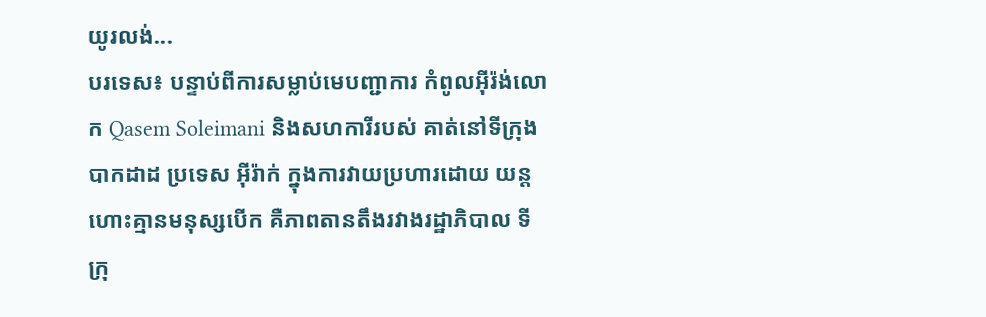យូរលង់...
បរទេស៖ បន្ទាប់ពីការសម្លាប់មេបញ្ជាការ កំពូលអ៊ីរ៉ង់លោក Qasem Soleimani និងសហការីរបស់ គាត់នៅទីក្រុងបាកដាដ ប្រទេស អ៊ីរ៉ាក់ ក្នុងការវាយប្រហារដោយ យន្តហោះគ្មានមនុស្សបើក គឺភាពតានតឹងរវាងរដ្ឋាភិបាល ទីក្រុ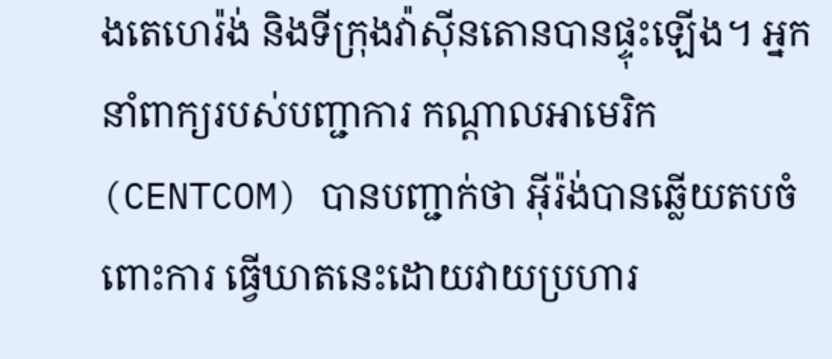ងតេហេរ៉ង់ និងទីក្រុងវ៉ាស៊ីនតោនបានផ្ទុះឡើង។ អ្នកនាំពាក្យរបស់បញ្ជាការ កណ្ដាលអាមេរិក (CENTCOM) បានបញ្ជាក់ថា អ៊ីរ៉ង់បានឆ្លើយតបចំពោះការ ធ្វើឃាតនេះដោយវាយប្រហារ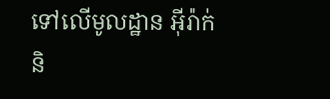ទៅលើមូលដ្ឋាន អ៊ីរ៉ាក់និ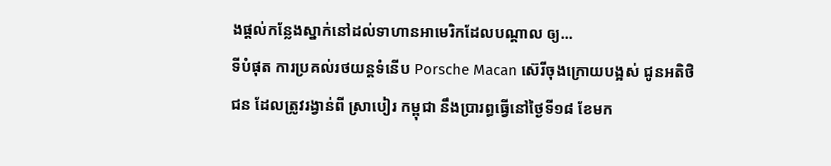ងផ្តល់កន្លែងស្នាក់នៅដល់ទាហានអាមេរិកដែលបណ្តាល ឲ្យ...
ទីបំផុត ការប្រគល់រថយន្តទំនើប Porsche Macan ស៊េរីចុងក្រោយបង្អស់ ជូនអតិថិជន ដែលត្រូវរង្វាន់ពី ស្រាបៀរ កម្ពុជា នឹងប្រារព្ធធ្វើនៅថ្ងៃទី១៨ ខែមក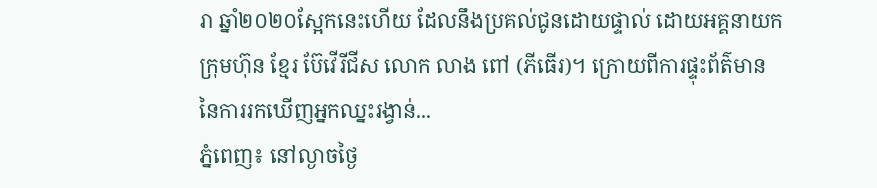រា ឆ្នាំ២០២០ស្អែកនេះហើយ ដែលនឹងប្រគល់ជូនដោយផ្ទាល់ ដោយអគ្គនាយកក្រុមហ៊ុន ខ្មែរ ប៊ែវើរីជីស លោក លាង ពៅ (ភីធើរ)។ ក្រោយពីការផ្ទុះព័ត៌មាន នៃការរកឃើញអ្នកឈ្នះរង្វាន់...
ភ្នំពេញ៖ នៅល្ងាចថ្ងៃ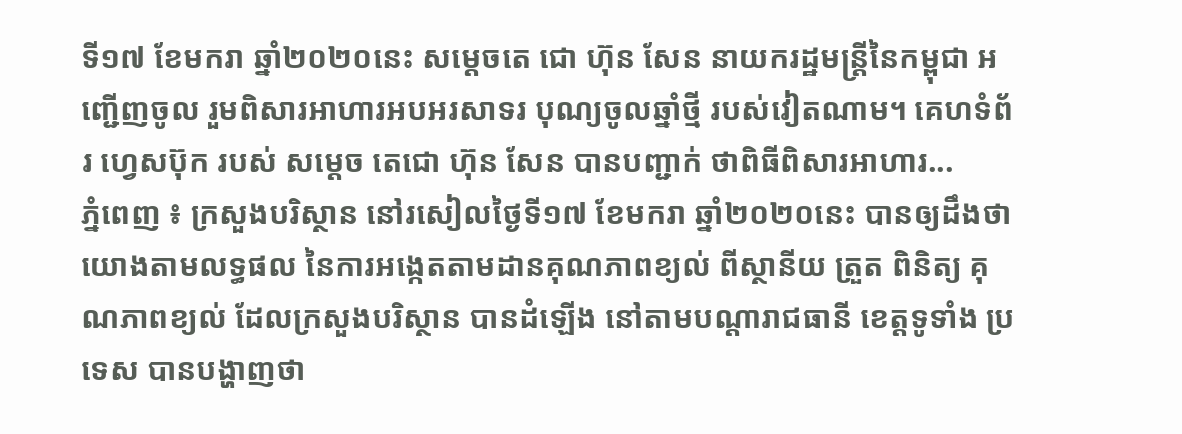ទី១៧ ខែមករា ឆ្នាំ២០២០នេះ សម្តេចតេ ជោ ហ៊ុន សែន នាយករដ្ឋមន្ត្រីនៃកម្ពុជា អញ្ជើញចូល រួមពិសារអាហារអបអរសាទរ បុណ្យចូលឆ្នាំថ្មី របស់វៀតណាម។ គេហទំព័រ ហ្វេសប៊ុក របស់ សម្ដេច តេជោ ហ៊ុន សែន បានបញ្ជាក់ ថាពិធីពិសារអាហារ...
ភ្នំពេញ ៖ ក្រសួងបរិស្ថាន នៅរសៀលថ្ងៃទី១៧ ខែមករា ឆ្នាំ២០២០នេះ បានឲ្យដឹងថា យោងតាមលទ្ធផល នៃការអង្កេតតាមដានគុណភាពខ្យល់ ពីស្ថានីយ ត្រួត ពិនិត្យ គុណភាពខ្យល់ ដែលក្រសួងបរិស្ថាន បានដំឡើង នៅតាមបណ្តារាជធានី ខេត្តទូទាំង ប្រទេស បានបង្ហាញថា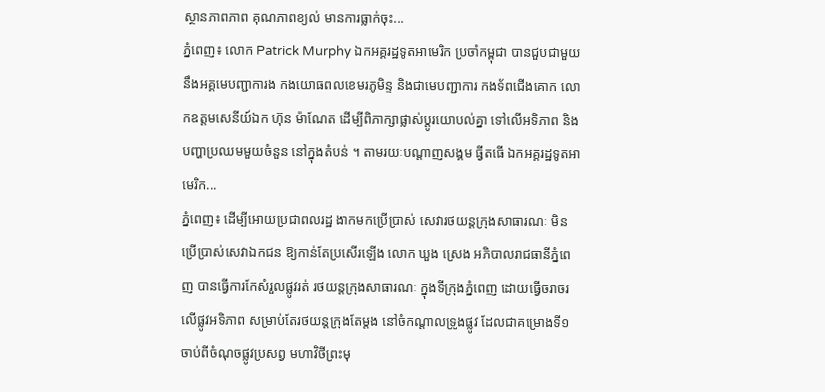ស្ថានភាពភាព គុណភាពខ្យល់ មានការធ្លាក់ចុះ...
ភ្នំពេញ៖ លោក Patrick Murphy ឯកអគ្គរដ្ឋទូតអាមេរិក ប្រចាំកម្ពុជា បានជួបជាមួយ នឹងអគ្គមេបញ្ជាការង កងយោធពលខេមរភូមិន្ទ និងជាមេបញ្ជាការ កងទ័ពជើងគោក លោកឧត្តមសេនីយ៍ឯក ហ៊ុន ម៉ាណែត ដើម្បីពិភាក្សាផ្លាស់ប្តូរយោបល់គ្នា ទៅលើអទិភាព និងបញ្ហាប្រឈមមួយចំនួន នៅក្នុងតំបន់ ។ តាមរយៈបណ្តាញសង្គម ធ្វីតធើ ឯកអគ្គរដ្ឋទូតអាមេរិក...
ភ្នំពេញ៖ ដើម្បីអោយប្រជាពលរដ្ឋ ងាកមកប្រើប្រាស់ សេវារថយន្តក្រុងសាធារណៈ មិនប្រើប្រាស់សេវាឯកជន ឱ្យកាន់តែប្រសើរឡើង លោក ឃួង ស្រេង អភិបាលរាជធានីភ្នំពេញ បានធ្វើការកែសំរួលផ្លូវរត់ រថយន្តក្រុងសាធារណៈ ក្នុងទីក្រុងភ្នំពេញ ដោយធ្វើចរាចរ លើផ្លូវអទិភាព សម្រាប់តែរថយន្តក្រុងតែម្តង នៅចំកណ្តាលទ្រូងផ្លូវ ដែលជាគម្រោងទី១ ចាប់ពីចំណុចផ្លូវប្រសព្វ មហាវិថីព្រះមុ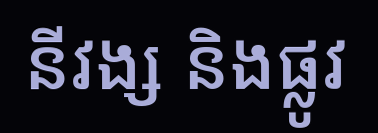នីវង្ស និងផ្លូវ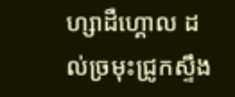ហ្សាដឺហ្គោល ដល់ច្រមុះជ្រូកស្ទឹង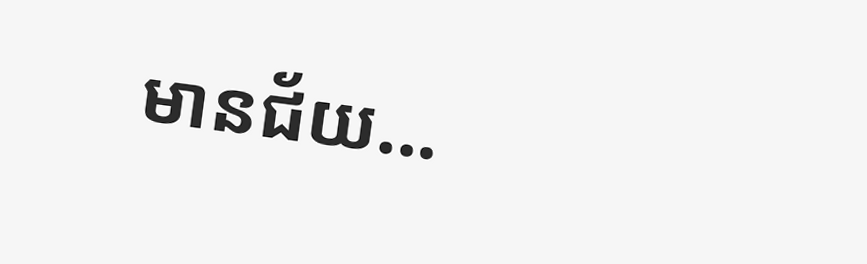មានជ័យ...